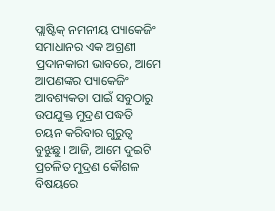ପ୍ଲାଷ୍ଟିକ୍ ନମନୀୟ ପ୍ୟାକେଜିଂ ସମାଧାନର ଏକ ଅଗ୍ରଣୀ ପ୍ରଦାନକାରୀ ଭାବରେ, ଆମେ ଆପଣଙ୍କର ପ୍ୟାକେଜିଂ ଆବଶ୍ୟକତା ପାଇଁ ସବୁଠାରୁ ଉପଯୁକ୍ତ ମୁଦ୍ରଣ ପଦ୍ଧତି ଚୟନ କରିବାର ଗୁରୁତ୍ୱ ବୁଝୁଛୁ। ଆଜି, ଆମେ ଦୁଇଟି ପ୍ରଚଳିତ ମୁଦ୍ରଣ କୌଶଳ ବିଷୟରେ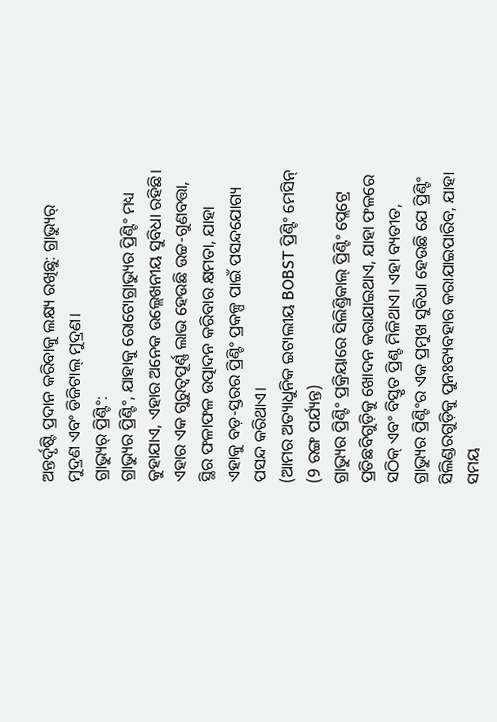ଅନ୍ତର୍ଦୃଷ୍ଟି ପ୍ରଦାନ କରିବାକୁ ଲକ୍ଷ୍ୟ ରଖିଛୁ: ଗ୍ରାଭ୍ୟୁର୍ ମୁଦ୍ରଣ ଏବଂ ଡିଜିଟାଲ୍ ମୁଦ୍ରଣ।
ଗ୍ରାଭ୍ୟୁର୍ ପ୍ରିଣ୍ଟିଂ:
ଗ୍ରାଭ୍ୟୁର ପ୍ରିଣ୍ଟିଂ, ଯାହାକୁ ରୋଟୋଗ୍ରାଭ୍ୟୁର ପ୍ରିଣ୍ଟିଂ ମଧ୍ୟ କୁହାଯାଏ, ଏହାର ଅନେକ ଉଲ୍ଲେଖନୀୟ ସୁବିଧା ରହିଛି। ଏହାର ଏକ ଗୁରୁତ୍ୱପୂର୍ଣ୍ଣ ଲାଭ ହେଉଛି ଉଚ୍ଚ-ଗୁଣବତ୍ତା, ସ୍ଥିର ଫଳାଫଳ ଉତ୍ପାଦନ କରିବାର କ୍ଷମତା, ଯାହା ଏହାକୁ ବଡ଼-ସ୍ତରର ପ୍ରିଣ୍ଟିଂ ପ୍ରକଳ୍ପ ପାଇଁ ପସନ୍ଦଯୋଗ୍ୟ ପସନ୍ଦ କରିଥାଏ।
(ଆମର ଅତ୍ୟାଧୁନିକ ଇଟାଲୀୟ BOBST ପ୍ରିଣ୍ଟିଂ ମେସିନ୍ (9 ରଙ୍ଗ ପର୍ଯ୍ୟନ୍ତ)
ଗ୍ରାଭ୍ୟୁର ପ୍ରିଣ୍ଟିଂ ପ୍ରକ୍ରିୟାରେ ସିଲିଣ୍ଡ୍ରିକାଲ୍ ପ୍ରିଣ୍ଟିଂ ପ୍ଲେଟ୍ରେ ପ୍ରତିଛବିଗୁଡ଼ିକୁ ଖୋଦନ କରାଯାଇଥାଏ, ଯାହା ଫଳରେ ସଠିକ୍ ଏବଂ ବିସ୍ତୃତ ପ୍ରିଣ୍ଟ ମିଳିଥାଏ। ଏହା ବ୍ୟତୀତ, ଗ୍ରାଭ୍ୟୁର ପ୍ରିଣ୍ଟିଂର ଏକ ପ୍ରମୁଖ ସୁବିଧା ହେଉଛି ଯେ ପ୍ରିଣ୍ଟିଂ ସିଲିଣ୍ଡରଗୁଡ଼ିକୁ ପୁନଃବ୍ୟବହାର କରାଯାଇପାରିବ, ଯାହା ସମୟ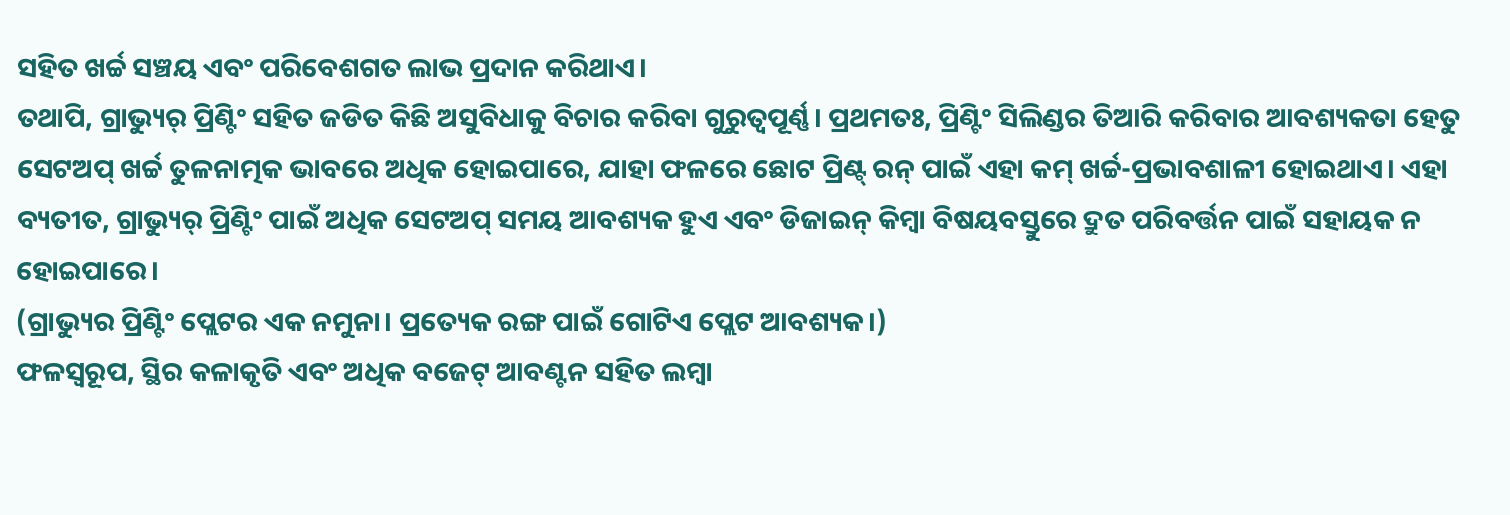ସହିତ ଖର୍ଚ୍ଚ ସଞ୍ଚୟ ଏବଂ ପରିବେଶଗତ ଲାଭ ପ୍ରଦାନ କରିଥାଏ।
ତଥାପି, ଗ୍ରାଭ୍ୟୁର୍ ପ୍ରିଣ୍ଟିଂ ସହିତ ଜଡିତ କିଛି ଅସୁବିଧାକୁ ବିଚାର କରିବା ଗୁରୁତ୍ୱପୂର୍ଣ୍ଣ। ପ୍ରଥମତଃ, ପ୍ରିଣ୍ଟିଂ ସିଲିଣ୍ଡର ତିଆରି କରିବାର ଆବଶ୍ୟକତା ହେତୁ ସେଟଅପ୍ ଖର୍ଚ୍ଚ ତୁଳନାତ୍ମକ ଭାବରେ ଅଧିକ ହୋଇପାରେ, ଯାହା ଫଳରେ ଛୋଟ ପ୍ରିଣ୍ଟ୍ ରନ୍ ପାଇଁ ଏହା କମ୍ ଖର୍ଚ୍ଚ-ପ୍ରଭାବଶାଳୀ ହୋଇଥାଏ। ଏହା ବ୍ୟତୀତ, ଗ୍ରାଭ୍ୟୁର୍ ପ୍ରିଣ୍ଟିଂ ପାଇଁ ଅଧିକ ସେଟଅପ୍ ସମୟ ଆବଶ୍ୟକ ହୁଏ ଏବଂ ଡିଜାଇନ୍ କିମ୍ବା ବିଷୟବସ୍ତୁରେ ଦ୍ରୁତ ପରିବର୍ତ୍ତନ ପାଇଁ ସହାୟକ ନ ହୋଇପାରେ।
(ଗ୍ରାଭ୍ୟୁର ପ୍ରିଣ୍ଟିଂ ପ୍ଲେଟର ଏକ ନମୁନା। ପ୍ରତ୍ୟେକ ରଙ୍ଗ ପାଇଁ ଗୋଟିଏ ପ୍ଲେଟ ଆବଶ୍ୟକ।)
ଫଳସ୍ୱରୂପ, ସ୍ଥିର କଳାକୃତି ଏବଂ ଅଧିକ ବଜେଟ୍ ଆବଣ୍ଟନ ସହିତ ଲମ୍ବା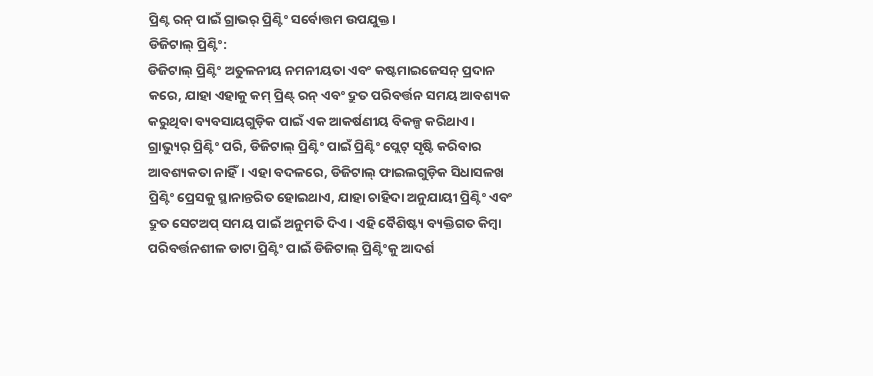ପ୍ରିଣ୍ଟ ରନ୍ ପାଇଁ ଗ୍ରାଭର୍ ପ୍ରିଣ୍ଟିଂ ସର୍ବୋତ୍ତମ ଉପଯୁକ୍ତ।
ଡିଜିଟାଲ୍ ପ୍ରିଣ୍ଟିଂ:
ଡିଜିଟାଲ୍ ପ୍ରିଣ୍ଟିଂ ଅତୁଳନୀୟ ନମନୀୟତା ଏବଂ କଷ୍ଟମାଇଜେସନ୍ ପ୍ରଦାନ କରେ, ଯାହା ଏହାକୁ କମ୍ ପ୍ରିଣ୍ଟ୍ ରନ୍ ଏବଂ ଦ୍ରୁତ ପରିବର୍ତ୍ତନ ସମୟ ଆବଶ୍ୟକ କରୁଥିବା ବ୍ୟବସାୟଗୁଡ଼ିକ ପାଇଁ ଏକ ଆକର୍ଷଣୀୟ ବିକଳ୍ପ କରିଥାଏ। ଗ୍ରାଭ୍ୟୁର୍ ପ୍ରିଣ୍ଟିଂ ପରି, ଡିଜିଟାଲ୍ ପ୍ରିଣ୍ଟିଂ ପାଇଁ ପ୍ରିଣ୍ଟିଂ ପ୍ଲେଟ୍ ସୃଷ୍ଟି କରିବାର ଆବଶ୍ୟକତା ନାହିଁ। ଏହା ବଦଳରେ, ଡିଜିଟାଲ୍ ଫାଇଲଗୁଡ଼ିକ ସିଧାସଳଖ ପ୍ରିଣ୍ଟିଂ ପ୍ରେସକୁ ସ୍ଥାନାନ୍ତରିତ ହୋଇଥାଏ, ଯାହା ଚାହିଦା ଅନୁଯାୟୀ ପ୍ରିଣ୍ଟିଂ ଏବଂ ଦ୍ରୁତ ସେଟଅପ୍ ସମୟ ପାଇଁ ଅନୁମତି ଦିଏ। ଏହି ବୈଶିଷ୍ଟ୍ୟ ବ୍ୟକ୍ତିଗତ କିମ୍ବା ପରିବର୍ତ୍ତନଶୀଳ ଡାଟା ପ୍ରିଣ୍ଟିଂ ପାଇଁ ଡିଜିଟାଲ୍ ପ୍ରିଣ୍ଟିଂକୁ ଆଦର୍ଶ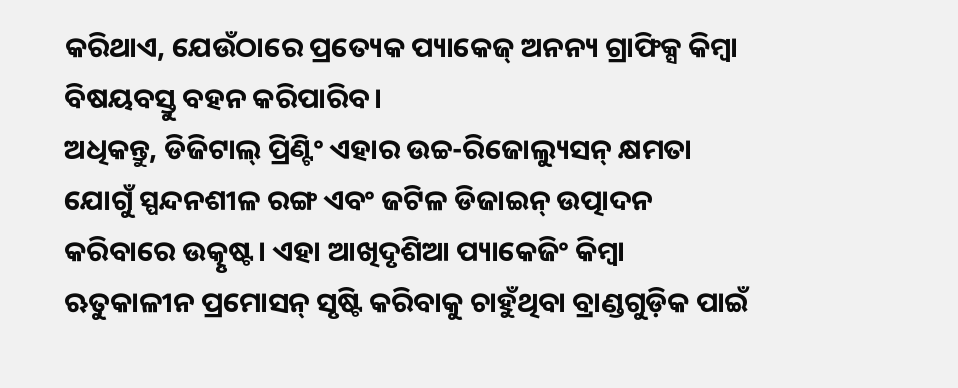କରିଥାଏ, ଯେଉଁଠାରେ ପ୍ରତ୍ୟେକ ପ୍ୟାକେଜ୍ ଅନନ୍ୟ ଗ୍ରାଫିକ୍ସ କିମ୍ବା ବିଷୟବସ୍ତୁ ବହନ କରିପାରିବ।
ଅଧିକନ୍ତୁ, ଡିଜିଟାଲ୍ ପ୍ରିଣ୍ଟିଂ ଏହାର ଉଚ୍ଚ-ରିଜୋଲ୍ୟୁସନ୍ କ୍ଷମତା ଯୋଗୁଁ ସ୍ପନ୍ଦନଶୀଳ ରଙ୍ଗ ଏବଂ ଜଟିଳ ଡିଜାଇନ୍ ଉତ୍ପାଦନ କରିବାରେ ଉତ୍କୃଷ୍ଟ। ଏହା ଆଖିଦୃଶିଆ ପ୍ୟାକେଜିଂ କିମ୍ବା ଋତୁକାଳୀନ ପ୍ରମୋସନ୍ ସୃଷ୍ଟି କରିବାକୁ ଚାହୁଁଥିବା ବ୍ରାଣ୍ଡଗୁଡ଼ିକ ପାଇଁ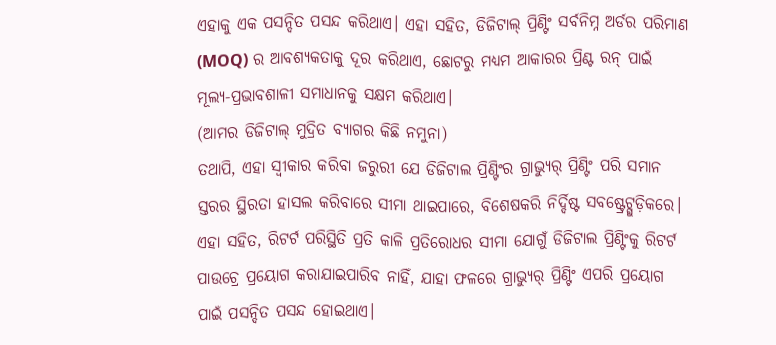ଏହାକୁ ଏକ ପସନ୍ଦିତ ପସନ୍ଦ କରିଥାଏ। ଏହା ସହିତ, ଡିଜିଟାଲ୍ ପ୍ରିଣ୍ଟିଂ ସର୍ବନିମ୍ନ ଅର୍ଡର ପରିମାଣ (MOQ) ର ଆବଶ୍ୟକତାକୁ ଦୂର କରିଥାଏ, ଛୋଟରୁ ମଧ୍ୟମ ଆକାରର ପ୍ରିଣ୍ଟ ରନ୍ ପାଇଁ ମୂଲ୍ୟ-ପ୍ରଭାବଶାଳୀ ସମାଧାନକୁ ସକ୍ଷମ କରିଥାଏ।
(ଆମର ଡିଜିଟାଲ୍ ମୁଦ୍ରିତ ବ୍ୟାଗର କିଛି ନମୁନା)
ତଥାପି, ଏହା ସ୍ୱୀକାର କରିବା ଜରୁରୀ ଯେ ଡିଜିଟାଲ ପ୍ରିଣ୍ଟିଂର ଗ୍ରାଭ୍ୟୁର୍ ପ୍ରିଣ୍ଟିଂ ପରି ସମାନ ସ୍ତରର ସ୍ଥିରତା ହାସଲ କରିବାରେ ସୀମା ଥାଇପାରେ, ବିଶେଷକରି ନିର୍ଦ୍ଦିଷ୍ଟ ସବଷ୍ଟ୍ରେଟ୍ଗୁଡ଼ିକରେ। ଏହା ସହିତ, ରିଟର୍ଟ ପରିସ୍ଥିତି ପ୍ରତି କାଳି ପ୍ରତିରୋଧର ସୀମା ଯୋଗୁଁ ଡିଜିଟାଲ ପ୍ରିଣ୍ଟିଂକୁ ରିଟର୍ଟ ପାଉଚ୍ରେ ପ୍ରୟୋଗ କରାଯାଇପାରିବ ନାହିଁ, ଯାହା ଫଳରେ ଗ୍ରାଭ୍ୟୁର୍ ପ୍ରିଣ୍ଟିଂ ଏପରି ପ୍ରୟୋଗ ପାଇଁ ପସନ୍ଦିତ ପସନ୍ଦ ହୋଇଥାଏ।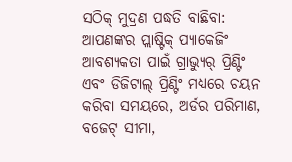ସଠିକ୍ ମୁଦ୍ରଣ ପଦ୍ଧତି ବାଛିବା:
ଆପଣଙ୍କର ପ୍ଲାଷ୍ଟିକ୍ ପ୍ୟାକେଜିଂ ଆବଶ୍ୟକତା ପାଇଁ ଗ୍ରାଭ୍ୟୁର୍ ପ୍ରିଣ୍ଟିଂ ଏବଂ ଡିଜିଟାଲ୍ ପ୍ରିଣ୍ଟିଂ ମଧ୍ୟରେ ଚୟନ କରିବା ସମୟରେ, ଅର୍ଡର ପରିମାଣ, ବଜେଟ୍ ସୀମା,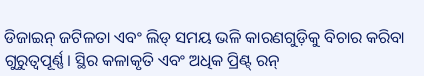ଡିଜାଇନ୍ ଜଟିଳତା ଏବଂ ଲିଡ୍ ସମୟ ଭଳି କାରଣଗୁଡ଼ିକୁ ବିଚାର କରିବା ଗୁରୁତ୍ୱପୂର୍ଣ୍ଣ। ସ୍ଥିର କଳାକୃତି ଏବଂ ଅଧିକ ପ୍ରିଣ୍ଟ୍ ରନ୍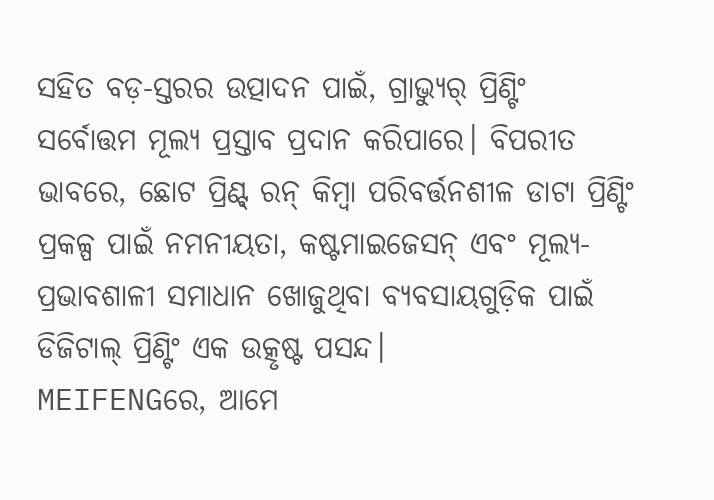ସହିତ ବଡ଼-ସ୍ତରର ଉତ୍ପାଦନ ପାଇଁ, ଗ୍ରାଭ୍ୟୁର୍ ପ୍ରିଣ୍ଟିଂ ସର୍ବୋତ୍ତମ ମୂଲ୍ୟ ପ୍ରସ୍ତାବ ପ୍ରଦାନ କରିପାରେ। ବିପରୀତ ଭାବରେ, ଛୋଟ ପ୍ରିଣ୍ଟ୍ ରନ୍ କିମ୍ବା ପରିବର୍ତ୍ତନଶୀଳ ଡାଟା ପ୍ରିଣ୍ଟିଂ ପ୍ରକଳ୍ପ ପାଇଁ ନମନୀୟତା, କଷ୍ଟମାଇଜେସନ୍ ଏବଂ ମୂଲ୍ୟ-ପ୍ରଭାବଶାଳୀ ସମାଧାନ ଖୋଜୁଥିବା ବ୍ୟବସାୟଗୁଡ଼ିକ ପାଇଁ ଡିଜିଟାଲ୍ ପ୍ରିଣ୍ଟିଂ ଏକ ଉତ୍କୃଷ୍ଟ ପସନ୍ଦ।
MEIFENGରେ, ଆମେ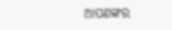ଆପଣଙ୍କର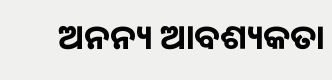ଅନନ୍ୟ ଆବଶ୍ୟକତା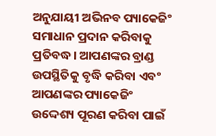ଅନୁଯାୟୀ ଅଭିନବ ପ୍ୟାକେଜିଂ ସମାଧାନ ପ୍ରଦାନ କରିବାକୁ ପ୍ରତିବଦ୍ଧ। ଆପଣଙ୍କର ବ୍ରାଣ୍ଡ ଉପସ୍ଥିତିକୁ ବୃଦ୍ଧି କରିବା ଏବଂ ଆପଣଙ୍କର ପ୍ୟାକେଜିଂ ଉଦ୍ଦେଶ୍ୟ ପୂରଣ କରିବା ପାଇଁ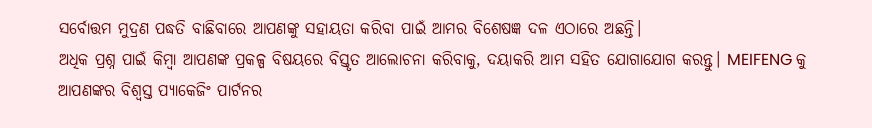ସର୍ବୋତ୍ତମ ମୁଦ୍ରଣ ପଦ୍ଧତି ବାଛିବାରେ ଆପଣଙ୍କୁ ସହାୟତା କରିବା ପାଇଁ ଆମର ବିଶେଷଜ୍ଞ ଦଳ ଏଠାରେ ଅଛନ୍ତି।
ଅଧିକ ପ୍ରଶ୍ନ ପାଇଁ କିମ୍ବା ଆପଣଙ୍କ ପ୍ରକଳ୍ପ ବିଷୟରେ ବିସ୍ତୃତ ଆଲୋଚନା କରିବାକୁ, ଦୟାକରି ଆମ ସହିତ ଯୋଗାଯୋଗ କରନ୍ତୁ। MEIFENG କୁ ଆପଣଙ୍କର ବିଶ୍ୱସ୍ତ ପ୍ୟାକେଜିଂ ପାର୍ଟନର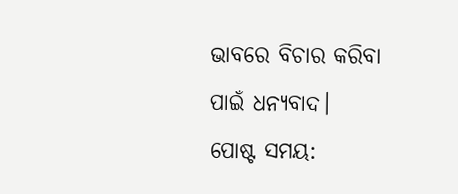ଭାବରେ ବିଚାର କରିବା ପାଇଁ ଧନ୍ୟବାଦ।
ପୋଷ୍ଟ ସମୟ: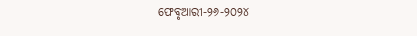ଫେବୃଆରୀ-୨୬-୨୦୨୪